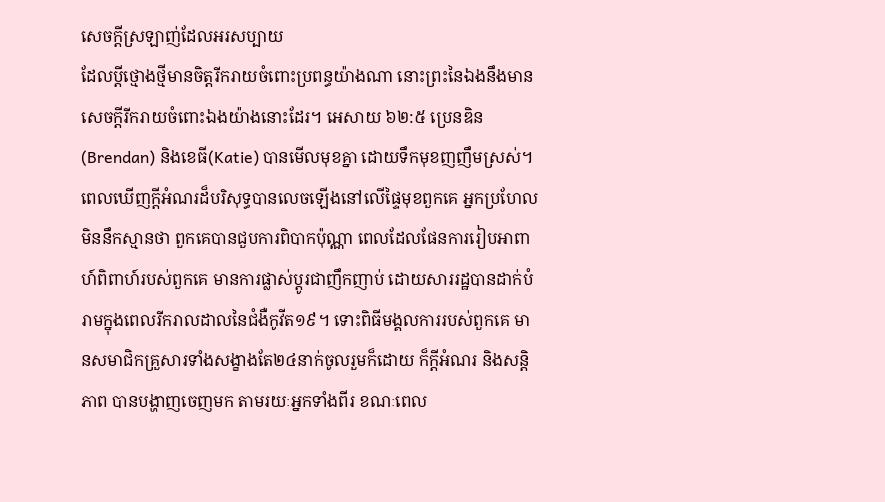សេចក្តីស្រឡាញ់ដែលអរសប្បាយ
ដែលប្តីថ្មោងថ្មីមានចិត្តរីករាយចំពោះប្រពន្ធយ៉ាងណា នោះព្រះនៃឯងនឹងមានសេចក្តីរីករាយចំពោះឯងយ៉ាងនោះដែរ។ អេសាយ ៦២:៥ ប្រេនឌិន(Brendan) និងខេធី(Katie) បានមើលមុខគ្នា ដោយទឹកមុខញញឹមស្រស់។ ពេលឃើញក្តីអំណរដ៏បរិសុទ្ធបានលេចឡើងនៅលើផ្ទៃមុខពួកគេ អ្នកប្រហែលមិននឹកស្មានថា ពួកគេបានជួបការពិបាកប៉ុណ្ណា ពេលដែលផែនការរៀបអាពាហ៍ពិពាហ៍របស់ពួកគេ មានការផ្លាស់ប្តូរជាញឹកញាប់ ដោយសាររដ្ឋបានដាក់បំរាមក្នុងពេលរីករាលដាលនៃជំងឺកូវីត១៩។ ទោះពិធីមង្គលការរបស់ពួកគេ មានសមាជិកគ្រួសារទាំងសង្ខាងតែ២៤នាក់ចូលរួមក៏ដោយ ក៏ក្តីអំណរ និងសន្តិភាព បានបង្ហាញចេញមក តាមរយៈអ្នកទាំងពីរ ខណៈពេល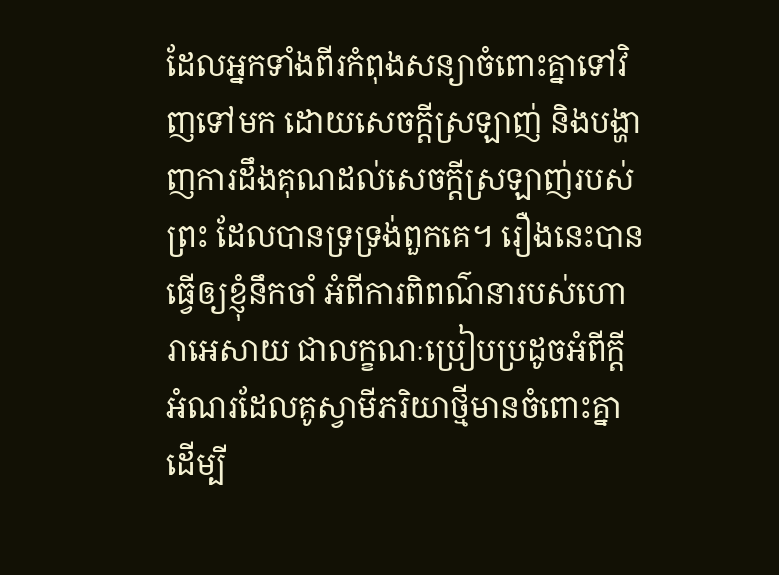ដែលអ្នកទាំងពីរកំពុងសន្យាចំពោះគ្នាទៅវិញទៅមក ដោយសេចក្តីស្រឡាញ់ និងបង្ហាញការដឹងគុណដល់សេចក្តីស្រឡាញ់របស់ព្រះ ដែលបានទ្រទ្រង់ពួកគេ។ រឿងនេះបានធ្វើឲ្យខ្ញុំនឹកចាំ អំពីការពិពណ៌នារបស់ហោរាអេសាយ ជាលក្ខណៈប្រៀបប្រដូចអំពីក្តីអំណរដែលគូស្វាមីភរិយាថ្មីមានចំពោះគ្នា ដើម្បី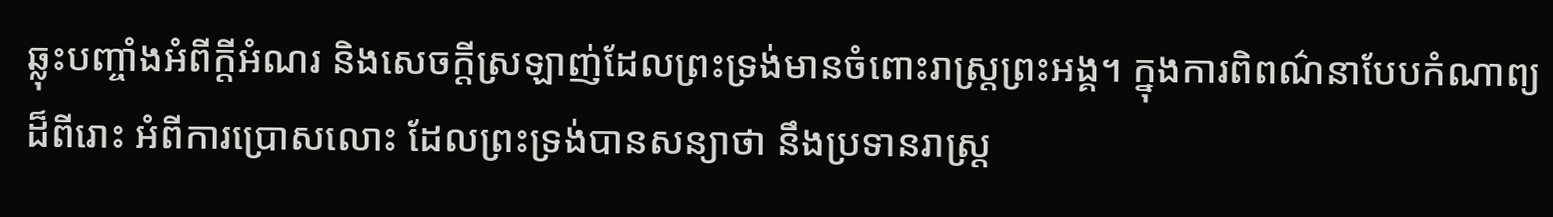ឆ្លុះបញ្ចាំងអំពីក្តីអំណរ និងសេចក្តីស្រឡាញ់ដែលព្រះទ្រង់មានចំពោះរាស្រ្តព្រះអង្គ។ ក្នុងការពិពណ៌នាបែបកំណាព្យដ៏ពីរោះ អំពីការប្រោសលោះ ដែលព្រះទ្រង់បានសន្យាថា នឹងប្រទានរាស្រ្ត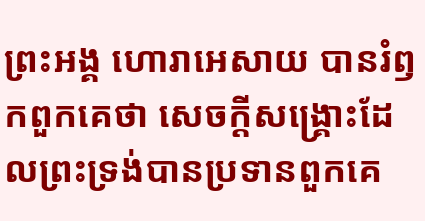ព្រះអង្គ ហោរាអេសាយ បានរំឭកពួកគេថា សេចក្តីសង្រ្គោះដែលព្រះទ្រង់បានប្រទានពួកគេ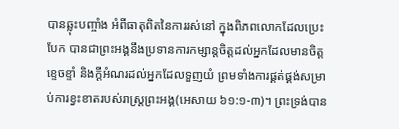បានឆ្លុះបញ្ចាំង អំពីធាតុពិតនៃការរស់នៅ ក្នុងពិភពលោកដែលប្រេះបែក បានជាព្រះអង្គនឹងប្រទានការកម្សាន្តចិត្តដល់អ្នកដែលមានចិត្តខ្ទេចខ្ទាំ និងក្តីអំណរដល់អ្នកដែលទួញយំ ព្រមទាំងការផ្គត់ផ្គង់សម្រាប់ការខ្វះខាតរបស់រាស្រ្តព្រះអង្គ(អេសាយ ៦១:១-៣)។ ព្រះទ្រង់បាន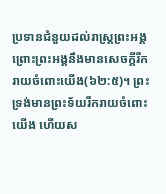ប្រទានជំនួយដល់រាស្រ្តព្រះអង្គ ព្រោះព្រះអង្គនឹងមានសេចក្តីរីករាយចំពោះយើង(៦២:៥)។ ព្រះទ្រង់មានព្រះទ័យរីករាយចំពោះយើង ហើយស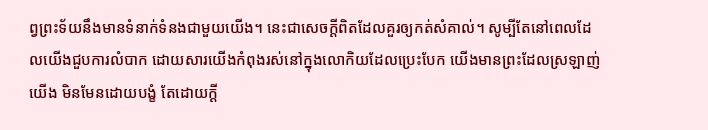ព្វព្រះទ័យនឹងមានទំនាក់ទំនងជាមួយយើង។ នេះជាសេចក្តីពិតដែលគួរឲ្យកត់សំគាល់។ សូម្បីតែនៅពេលដែលយើងជួបការលំបាក ដោយសារយើងកំពុងរស់នៅក្នុងលោកិយដែលប្រេះបែក យើងមានព្រះដែលស្រឡាញ់យើង មិនមែនដោយបង្ខំ តែដោយក្តី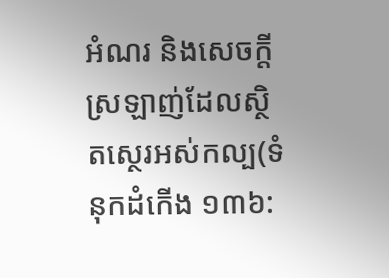អំណរ និងសេចក្តីស្រឡាញ់ដែលស្ថិតស្ថេរអស់កល្ប(ទំនុកដំកើង ១៣៦: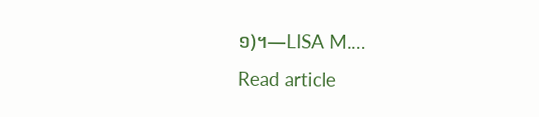១)។—LISA M.…
Read article